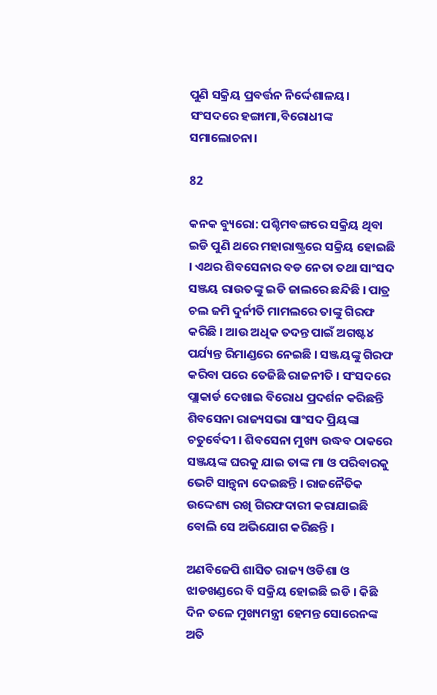ପୁଣି ସକ୍ରିୟ ପ୍ରବର୍ତ୍ତନ ନିର୍ଦ୍ଦେଶାଳୟ। ସଂସଦରେ ହଙ୍ଗାମା,ବିରୋଧୀଙ୍କ ସମାଲୋଚନା।

82

କନକ ବ୍ୟୁରୋ: ପଶ୍ଚିମବଙ୍ଗରେ ସକ୍ରିୟ ଥିବା ଇଡି ପୁଣି ଥରେ ମହାରାଷ୍ଟ୍ରରେ ସକ୍ରିୟ ହୋଇଛି । ଏଥର ଶିବସେନାର ବଡ ନେତା ତଥା ସାଂସଦ ସଞ୍ଜୟ ରାଉତଙ୍କୁ ଇଡି ଜାଲରେ ଛନ୍ଦିଛି । ପାତ୍ର ଚଲ ଜମି ଦୁର୍ନୀତି ମାମଲରେ ତାଙ୍କୁ ଗିରଫ କରିଛି । ଆଉ ଅଧିକ ତଦନ୍ତ ପାଇଁ ଅଗଷ୍ଟ୪ ପର୍ଯ୍ୟନ୍ତ ରିମାଣ୍ଡରେ ନେଇଛି । ସଞ୍ଜୟଙ୍କୁ ଗିରଫ କରିବା ପରେ ତେଜିଛି ରାଜନୀତି । ସଂସଦରେ ପ୍ଲାକାର୍ଡ ଦେଖାଇ ବିରୋଧ ପ୍ରଦର୍ଶନ କରିଛନ୍ତି ଶିବସେନା ରାଜ୍ୟସଭା ସାଂସଦ ପ୍ରିୟଙ୍କା ଚତୁର୍ବେଦୀ । ଶିବସେନା ମୁଖ୍ୟ ଉଦ୍ଧବ ଠାକରେ ସଞ୍ଜୟଙ୍କ ଘରକୁ ଯାଇ ତାଙ୍କ ମା ଓ ପରିବାରକୁ ଭେଟି ସାନ୍ତ୍ୱନା ଦେଇଛନ୍ତି । ରାଜନୈତିକ ଉଦ୍ଦେଶ୍ୟ ରଖି ଗିରଫଦାରୀ କରାଯାଇଛି ବୋଲି ସେ ଅଭିଯୋଗ କରିଛନ୍ତି ।

ଅଣବିଜେପି ଶାସିତ ରାଜ୍ୟ ଓଡିଶା ଓ ଝାଡଖଣ୍ଡରେ ବି ସକ୍ରିୟ ହୋଇଛି ଇଡି । କିଛି ଦିନ ତଳେ ମୁଖ୍ୟମନ୍ତ୍ରୀ ହେମନ୍ତ ସୋରେନଙ୍କ ଅତି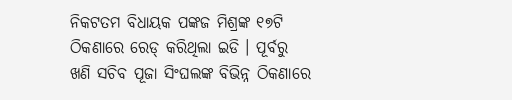ନିକଟତମ ବିଧାୟକ ପଙ୍କଜ ମିଶ୍ରଙ୍କ ୧୭ଟି ଠିକଣାରେ ରେଡ୍ କରିଥିଲା ଇଡି । ପୂର୍ବରୁ ଖଣି ସଚିବ ପୂଜା ସିଂଘଲଙ୍କ ବିଭିନ୍ନ ଠିକଣାରେ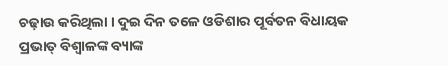ଚଢ଼ାଉ କରିଥିଲା । ଦୁଇ ଦିନ ତଳେ ଓଡିଶାର ପୂର୍ବତନ ବିଧାୟକ ପ୍ରଭାତ୍ ବିଶ୍ୱାଳଙ୍କ ବ୍ୟାଙ୍କ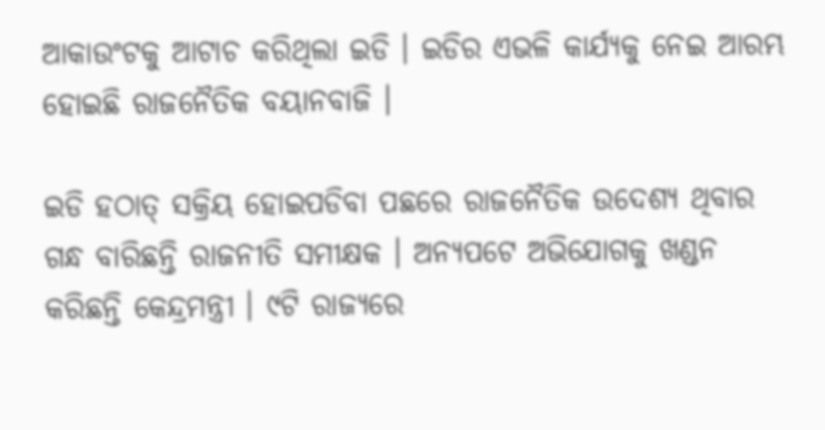ଆକାଉଂଟକୁ ଆଟାଚ କରିଥିଲା ଇଡି । ଇଡିର ଏଭଳି କାର୍ଯ୍ୟକୁ ନେଇ ଆରମ୍ଭ ହୋଇଛି ରାଜନୈତିକ ବୟାନବାଜି ।

ଇଡି ହଠାତ୍ ସକ୍ରିୟ ହୋଇପଡିବା ପଛରେ ରାଜନୈତିକ ଉଦେଶ୍ୟ ଥିବାର ଗନ୍ଧ ବାରିଛନ୍ତି ରାଜନୀତି ସମୀକ୍ଷକ । ଅନ୍ୟପଟେ ଅଭିଯୋଗକୁ ଖଣ୍ଡନ କରିଛନ୍ତି କେନ୍ଦ୍ରମନ୍ତ୍ରୀ । ୯ଟି ରାଜ୍ୟରେ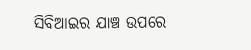ସିବିଆଇର ଯାଞ୍ଚ ଉପରେ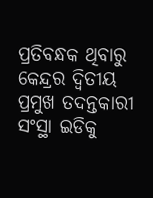ପ୍ରତିବନ୍ଧକ ଥିବାରୁ କେନ୍ଦ୍ରର ଦ୍ୱିତୀୟ ପ୍ରମୁଖ ତଦନ୍ତକାରୀ ସଂସ୍ଥା ଇଡିକୁ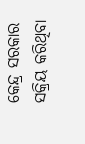କେନ୍ଦ୍ର ସରକାର ସକ୍ରିୟ କରିଥିବା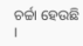ଚର୍ଚ୍ଚା ହେଉଛି ।